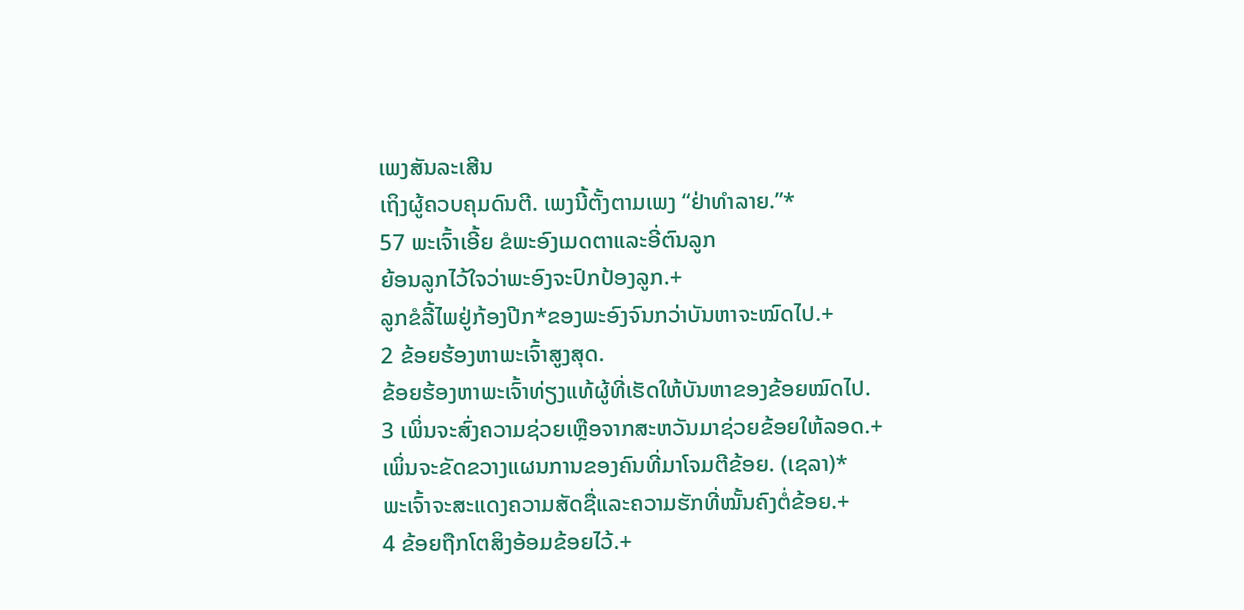ເພງສັນລະເສີນ
ເຖິງຜູ້ຄວບຄຸມດົນຕີ. ເພງນີ້ຕັ້ງຕາມເພງ “ຢ່າທຳລາຍ.”*
57 ພະເຈົ້າເອີ້ຍ ຂໍພະອົງເມດຕາແລະອີ່ຕົນລູກ
ຍ້ອນລູກໄວ້ໃຈວ່າພະອົງຈະປົກປ້ອງລູກ.+
ລູກຂໍລີ້ໄພຢູ່ກ້ອງປີກ*ຂອງພະອົງຈົນກວ່າບັນຫາຈະໝົດໄປ.+
2 ຂ້ອຍຮ້ອງຫາພະເຈົ້າສູງສຸດ.
ຂ້ອຍຮ້ອງຫາພະເຈົ້າທ່ຽງແທ້ຜູ້ທີ່ເຮັດໃຫ້ບັນຫາຂອງຂ້ອຍໝົດໄປ.
3 ເພິ່ນຈະສົ່ງຄວາມຊ່ວຍເຫຼືອຈາກສະຫວັນມາຊ່ວຍຂ້ອຍໃຫ້ລອດ.+
ເພິ່ນຈະຂັດຂວາງແຜນການຂອງຄົນທີ່ມາໂຈມຕີຂ້ອຍ. (ເຊລາ)*
ພະເຈົ້າຈະສະແດງຄວາມສັດຊື່ແລະຄວາມຮັກທີ່ໝັ້ນຄົງຕໍ່ຂ້ອຍ.+
4 ຂ້ອຍຖືກໂຕສິງອ້ອມຂ້ອຍໄວ້.+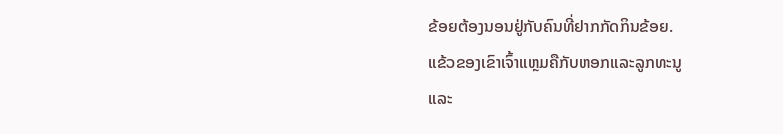ຂ້ອຍຕ້ອງນອນຢູ່ກັບຄົນທີ່ຢາກກັດກິນຂ້ອຍ.
ແຂ້ວຂອງເຂົາເຈົ້າແຫຼມຄືກັບຫອກແລະລູກທະນູ
ແລະ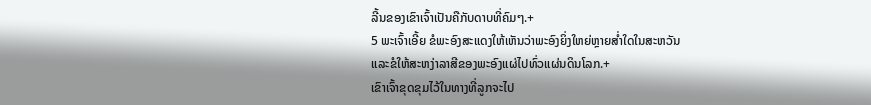ລີ້ນຂອງເຂົາເຈົ້າເປັນຄືກັບດາບທີ່ຄົມໆ.+
5 ພະເຈົ້າເອີ້ຍ ຂໍພະອົງສະແດງໃຫ້ເຫັນວ່າພະອົງຍິ່ງໃຫຍ່ຫຼາຍສ່ຳໃດໃນສະຫວັນ
ແລະຂໍໃຫ້ສະຫງ່າລາສີຂອງພະອົງແຜ່ໄປທົ່ວແຜ່ນດິນໂລກ.+
ເຂົາເຈົ້າຂຸດຂຸມໄວ້ໃນທາງທີ່ລູກຈະໄປ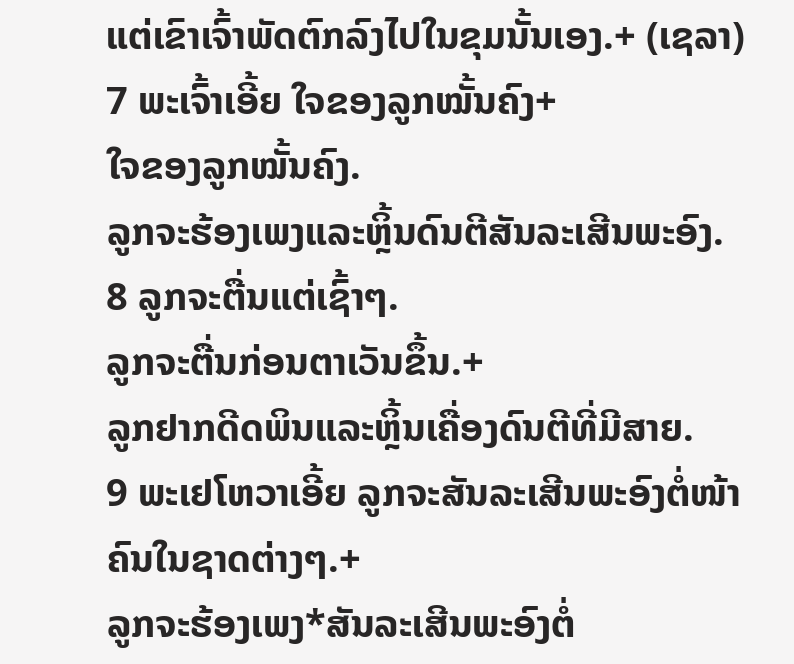ແຕ່ເຂົາເຈົ້າພັດຕົກລົງໄປໃນຂຸມນັ້ນເອງ.+ (ເຊລາ)
7 ພະເຈົ້າເອີ້ຍ ໃຈຂອງລູກໝັ້ນຄົງ+
ໃຈຂອງລູກໝັ້ນຄົງ.
ລູກຈະຮ້ອງເພງແລະຫຼິ້ນດົນຕີສັນລະເສີນພະອົງ.
8 ລູກຈະຕື່ນແຕ່ເຊົ້າໆ.
ລູກຈະຕື່ນກ່ອນຕາເວັນຂຶ້ນ.+
ລູກຢາກດີດພິນແລະຫຼິ້ນເຄື່ອງດົນຕີທີ່ມີສາຍ.
9 ພະເຢໂຫວາເອີ້ຍ ລູກຈະສັນລະເສີນພະອົງຕໍ່ໜ້າຄົນໃນຊາດຕ່າງໆ.+
ລູກຈະຮ້ອງເພງ*ສັນລະເສີນພະອົງຕໍ່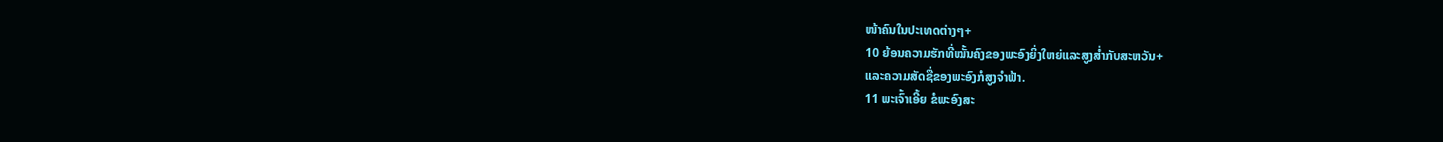ໜ້າຄົນໃນປະເທດຕ່າງໆ+
10 ຍ້ອນຄວາມຮັກທີ່ໝັ້ນຄົງຂອງພະອົງຍິ່ງໃຫຍ່ແລະສູງສ່ຳກັບສະຫວັນ+
ແລະຄວາມສັດຊື່ຂອງພະອົງກໍສູງຈຳຟ້າ.
11 ພະເຈົ້າເອີ້ຍ ຂໍພະອົງສະ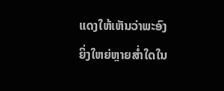ແດງໃຫ້ເຫັນວ່າພະອົງຍິ່ງໃຫຍ່ຫຼາຍສ່ຳໃດໃນ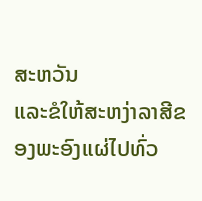ສະຫວັນ
ແລະຂໍໃຫ້ສະຫງ່າລາສີຂອງພະອົງແຜ່ໄປທົ່ວ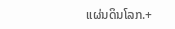ແຜ່ນດິນໂລກ.+